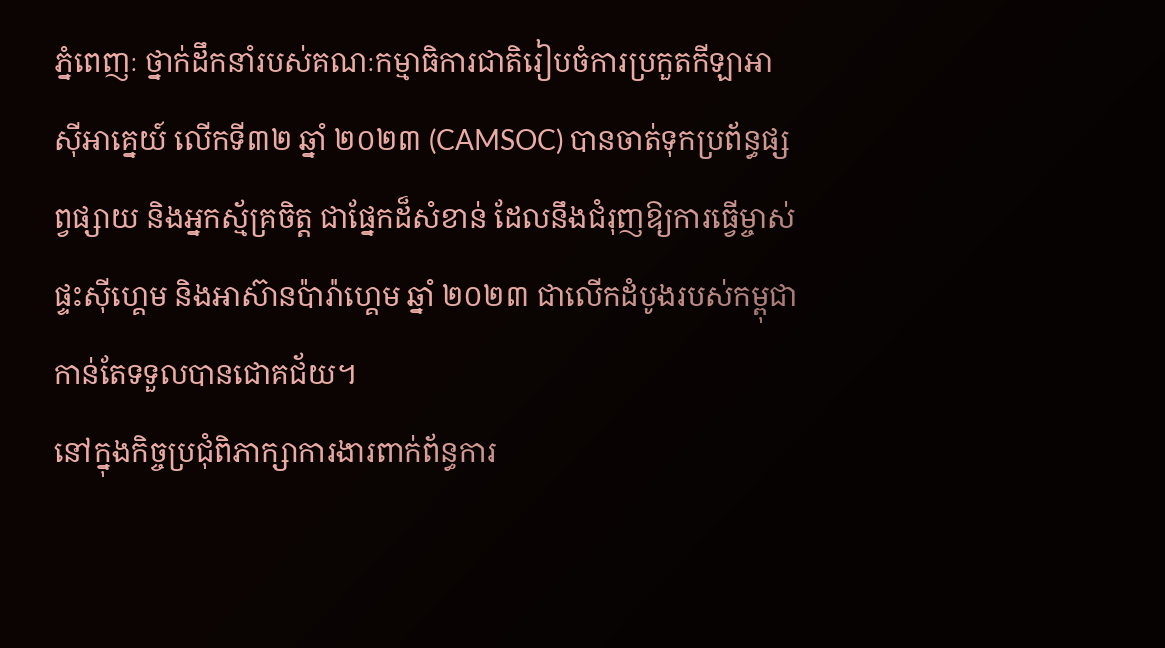ភ្នំពេញៈ ថ្នាក់ដឹកនាំរបស់គណៈកម្មាធិការជាតិរៀបចំការប្រកួតកីឡាអាស៊ីអាគ្នេយ៍ លើកទី៣២ ឆ្នាំ ២០២៣ (CAMSOC) បានចាត់ទុកប្រព័ន្ធផ្សព្វផ្សាយ និងអ្នកស្ម័គ្រចិត្ត ជាផ្នែកដ៏សំខាន់ ដែលនឹងជំរុញឱ្យការធ្វើម្ចាស់ផ្ទះស៊ីហ្គេម និងអាស៊ានប៉ារ៉ាហ្គេម ឆ្នាំ ២០២៣ ជាលើកដំបូងរបស់កម្ពុជា កាន់តែទទួលបានជោគជ័យ។
នៅក្នុងកិច្ចប្រជុំពិភាក្សាការងារពាក់ព័ន្ធការ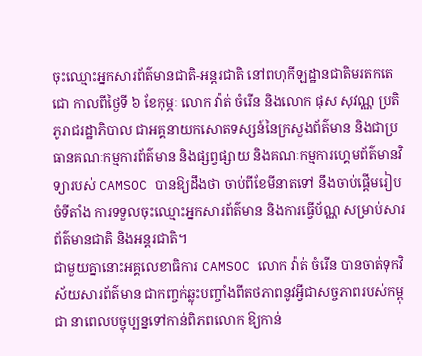ចុះឈ្មោះអ្នកសារព័ត៌មានជាតិ-អន្តរជាតិ នៅពហុកីឡដ្ឋានជាតិមរតកតេជោ កាលពីថ្ងៃទី ៦ ខែកុម្ភៈ លោក វ៉ាត់ ចំរើន និងលោក ផុស សុវណ្ណ ប្រតិភូរាជរដ្ឋាភិបាល ជាអគ្គនាយកសោតទស្សន៍នៃក្រសួងព័ត៌មាន និងជាប្រធានគណៈកម្មការព័ត៌មាន និងផ្សព្វផ្សាយ និងគណៈកម្មការហ្គេមព័ត៌មានវិទ្យារបស់ CAMSOC បានឱ្យដឹងថា ចាប់ពីខែមីនាតទៅ នឹងចាប់ផ្តើមរៀបចំទីតាំង ការទទួលចុះឈ្មោះអ្នកសារព័ត៌មាន និងការធ្វើប័ណ្ណ សម្រាប់សារព័ត៌មានជាតិ និងអន្តរជាតិ។
ជាមួយគ្នានោះអគ្គលេខាធិការ CAMSOC លោក វ៉ាត់ ចំរើន បានចាត់ទុកវិស័យសារព័ត៌មាន ជាកញ្ចក់ឆ្លុះបញ្ចាំងពីតថភាពនូវអ្វីជាសច្ចភាពរបស់កម្ពុជា នាពេលបច្ចុប្បន្នទៅកាន់ពិភពលោក ឱ្យកាន់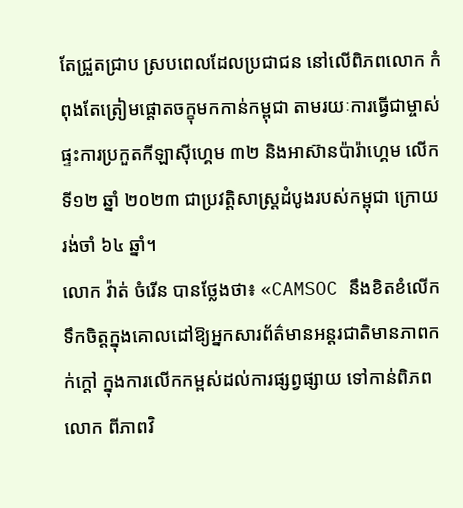តែជ្រួតជ្រាប ស្របពេលដែលប្រជាជន នៅលើពិភពលោក កំពុងតែត្រៀមផ្តោតចក្ខុមកកាន់កម្ពុជា តាមរយៈការធ្វើជាម្ចាស់ផ្ទះការប្រកួតកីឡាស៊ីហ្គេម ៣២ និងអាស៊ានប៉ារ៉ាហ្គេម លើកទី១២ ឆ្នាំ ២០២៣ ជាប្រវត្តិសាស្ត្រដំបូងរបស់កម្ពុជា ក្រោយរង់ចាំ ៦៤ ឆ្នាំ។
លោក វ៉ាត់ ចំរើន បានថ្លែងថា៖ «CAMSOC នឹងខិតខំលើកទឹកចិត្តក្នុងគោលដៅឱ្យអ្នកសារព័ត៌មានអន្តរជាតិមានភាពកក់ក្តៅ ក្នុងការលើកកម្ពស់ដល់ការផ្សព្វផ្សាយ ទៅកាន់ពិភពលោក ពីភាពវិ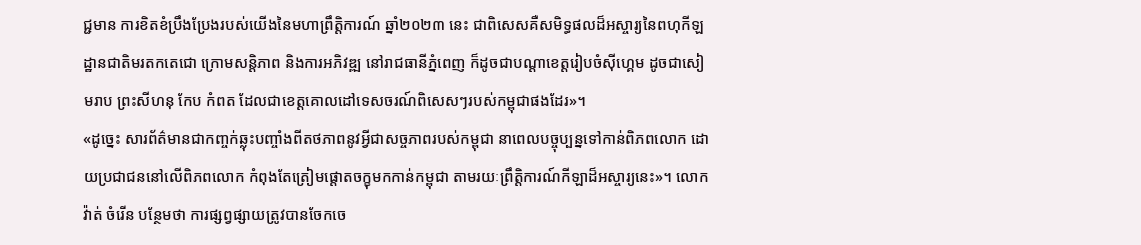ជ្ជមាន ការខិតខំប្រឹងប្រែងរបស់យើងនៃមហាព្រឹត្តិការណ៍ ឆ្នាំ២០២៣ នេះ ជាពិសេសគឺសមិទ្ធផលដ៏អស្ចារ្យនៃពហុកីឡដ្ឋានជាតិមរតកតេជោ ក្រោមសន្តិភាព និងការអភិវឌ្ឍ នៅរាជធានីភ្នំពេញ ក៏ដូចជាបណ្តាខេត្តរៀបចំស៊ីហ្គេម ដូចជាសៀមរាប ព្រះសីហនុ កែប កំពត ដែលជាខេត្តគោលដៅទេសចរណ៍ពិសេសៗរបស់កម្ពុជាផងដែរ»។
«ដូច្នេះ សារព័ត៌មានជាកញ្ចក់ឆ្លុះបញ្ចាំងពីតថភាពនូវអ្វីជាសច្ចភាពរបស់កម្ពុជា នាពេលបច្ចុប្បន្នទៅកាន់ពិភពលោក ដោយប្រជាជននៅលើពិភពលោក កំពុងតែត្រៀមផ្តោតចក្ខុមកកាន់កម្ពុជា តាមរយៈព្រឹត្តិការណ៍កីឡាដ៏អស្ចារ្យនេះ»។ លោក វ៉ាត់ ចំរើន បន្ថែមថា ការផ្សព្វផ្សាយត្រូវបានចែកចេ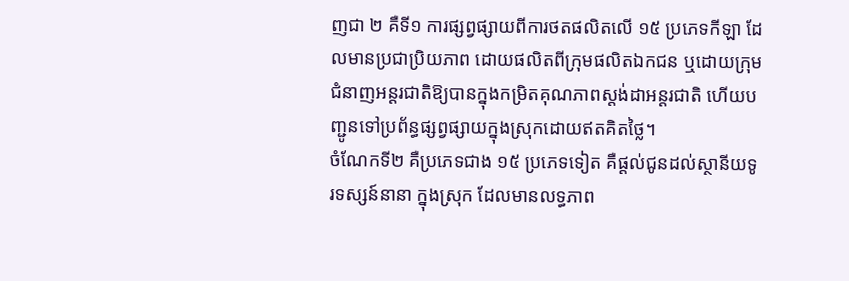ញជា ២ គឺទី១ ការផ្សព្វផ្សាយពីការថតផលិតលើ ១៥ ប្រភេទកីឡា ដែលមានប្រជាប្រិយភាព ដោយផលិតពីក្រុមផលិតឯកជន ឬដោយក្រុមជំនាញអន្តរជាតិឱ្យបានក្នុងកម្រិតគុណភាពស្តង់ដាអន្តរជាតិ ហើយបញ្ជូនទៅប្រព័ន្ធផ្សព្វផ្សាយក្នុងស្រុកដោយឥតគិតថ្លៃ។
ចំណែកទី២ គឺប្រភេទជាង ១៥ ប្រភេទទៀត គឺផ្តល់ជូនដល់ស្ថានីយទូរទស្សន៍នានា ក្នុងស្រុក ដែលមានលទ្ធភាព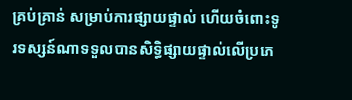គ្រប់គ្រាន់ សម្រាប់ការផ្សាយផ្ទាល់ ហើយចំពោះទូរទស្សន៍ណាទទួលបានសិទ្ធិផ្សាយផ្ទាល់លើប្រភេ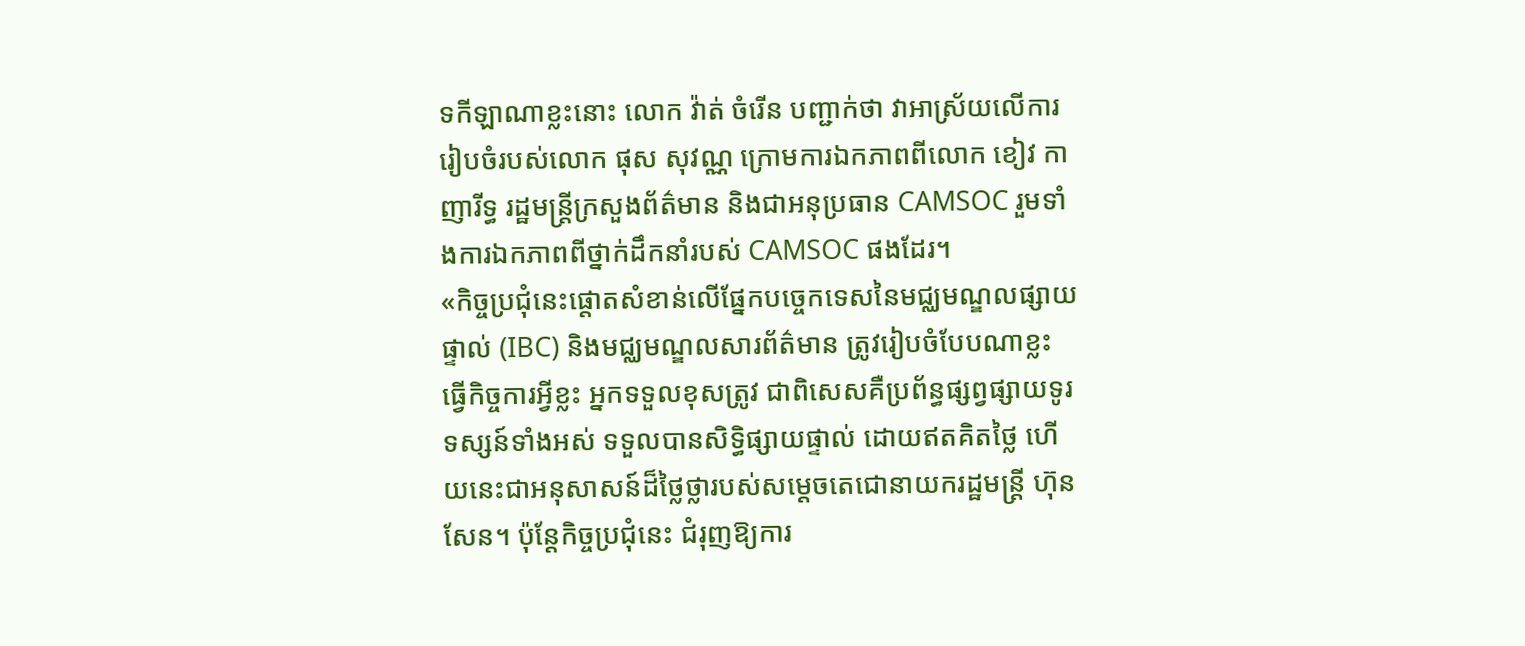ទកីឡាណាខ្លះនោះ លោក វ៉ាត់ ចំរើន បញ្ជាក់ថា វាអាស្រ័យលើការរៀបចំរបស់លោក ផុស សុវណ្ណ ក្រោមការឯកភាពពីលោក ខៀវ កាញារីទ្ធ រដ្ឋមន្ត្រីក្រសួងព័ត៌មាន និងជាអនុប្រធាន CAMSOC រួមទាំងការឯកភាពពីថ្នាក់ដឹកនាំរបស់ CAMSOC ផងដែរ។
«កិច្ចប្រជុំនេះផ្តោតសំខាន់លើផ្នែកបច្ចេកទេសនៃមជ្ឈមណ្ឌលផ្សាយផ្ទាល់ (IBC) និងមជ្ឈមណ្ឌលសារព័ត៌មាន ត្រូវរៀបចំបែបណាខ្លះ ធ្វើកិច្ចការអ្វីខ្លះ អ្នកទទួលខុសត្រូវ ជាពិសេសគឺប្រព័ន្ធផ្សព្វផ្សាយទូរទស្សន៍ទាំងអស់ ទទួលបានសិទ្ធិផ្សាយផ្ទាល់ ដោយឥតគិតថ្លៃ ហើយនេះជាអនុសាសន៍ដ៏ថ្លៃថ្លារបស់សម្តេចតេជោនាយករដ្ឋមន្ត្រី ហ៊ុន សែន។ ប៉ុន្តែកិច្ចប្រជុំនេះ ជំរុញឱ្យការ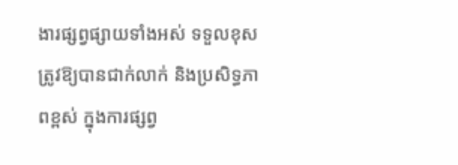ងារផ្សព្វផ្សាយទាំងអស់ ទទួលខុសត្រូវឱ្យបានជាក់លាក់ និងប្រសិទ្ធភាពខ្ពស់ ក្នុងការផ្សព្វ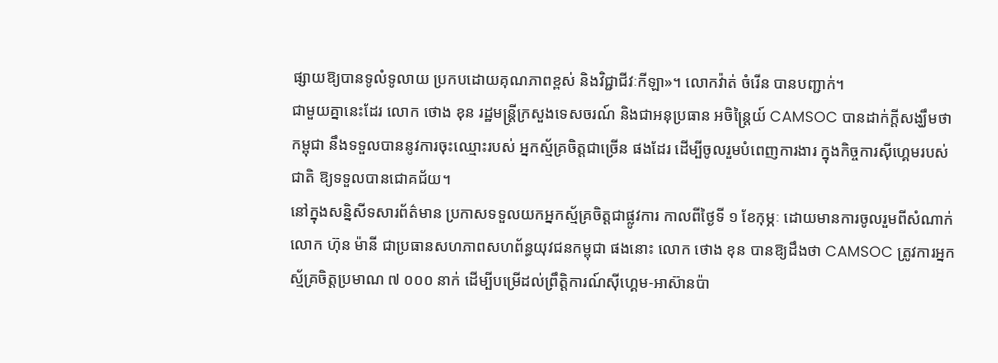ផ្សាយឱ្យបានទូលំទូលាយ ប្រកបដោយគុណភាពខ្ពស់ និងវិជ្ជាជីវៈកីឡា»។ លោកវ៉ាត់ ចំរើន បានបញ្ជាក់។
ជាមួយគ្នានេះដែរ លោក ថោង ខុន រដ្ឋមន្ដ្រីក្រសួងទេសចរណ៍ និងជាអនុប្រធាន អចិន្ដ្រៃយ៍ CAMSOC បានដាក់ក្ដីសង្ឃឹមថា កម្ពុជា នឹងទទួលបាននូវការចុះឈ្មោះរបស់ អ្នកស្ម័គ្រចិត្តជាច្រើន ផងដែរ ដើម្បីចូលរួមបំពេញការងារ ក្នុងកិច្ចការស៊ីហ្គេមរបស់ជាតិ ឱ្យទទួលបានជោគជ័យ។
នៅក្នុងសន្និសីទសារព័ត៌មាន ប្រកាសទទួលយកអ្នកស្ម័គ្រចិត្តជាផ្លូវការ កាលពីថ្ងៃទី ១ ខែកុម្ភៈ ដោយមានការចូលរួមពីសំណាក់លោក ហ៊ុន ម៉ានី ជាប្រធានសហភាពសហព័ន្ធយុវជនកម្ពុជា ផងនោះ លោក ថោង ខុន បានឱ្យដឹងថា CAMSOC ត្រូវការអ្នកស្ម័គ្រចិត្តប្រមាណ ៧ ០០០ នាក់ ដើម្បីបម្រើដល់ព្រឹត្តិការណ៍ស៊ីហ្គេម-អាស៊ានប៉ា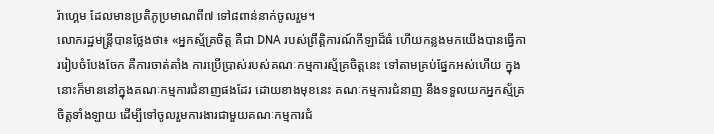រ៉ាហ្គេម ដែលមានប្រតិភូប្រមាណពី៧ ទៅ៨ពាន់នាក់ចូលរួម។
លោករដ្ឋមន្រ្តីបានថ្លែងថា៖ «អ្នកស្ម័គ្រចិត្ត គឺជា DNA របស់ព្រឹត្តិការណ៍កីឡាដ៏ធំ ហើយកន្លងមកយើងបានធ្វើការរៀបចំបែងចែក គឺការចាត់តាំង ការប្រើប្រាស់របស់គណៈកម្មការស្ម័គ្រចិត្តនេះ ទៅតាមគ្រប់ផ្នែកអស់ហើយ ក្នុងនោះក៏មាននៅក្នុងគណៈកម្មការជំនាញផងដែរ ដោយខាងមុខនេះ គណៈកម្មការជំនាញ នឹងទទួលយកអ្នកស្ម័គ្រចិត្តទាំងឡាយ ដើម្បីទៅចូលរួមការងារជាមួយគណៈកម្មការជំ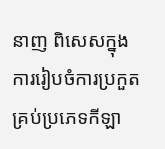នាញ ពិសេសក្នុងការរៀបចំការប្រកួតគ្រប់ប្រភេទកីឡា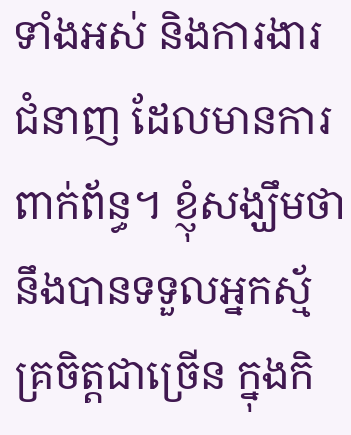ទាំងអស់ និងការងារជំនាញ ដែលមានការពាក់ព័ន្ធ។ ខ្ញុំសង្ឃឹមថា នឹងបានទទួលអ្នកស្ម័គ្រចិត្តជាច្រើន ក្នុងកិ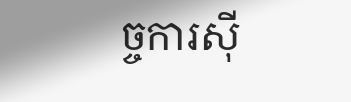ច្ចការស៊ី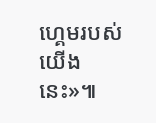ហ្គេមរបស់យើងនេះ»៕